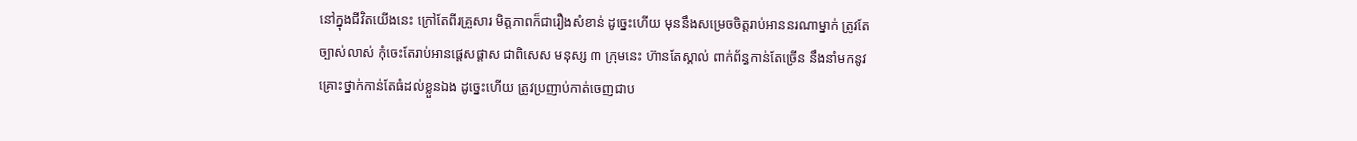នៅក្នុងជីវិតយើងនេះ ក្រៅតែពីរគ្រួសារ មិត្តភាពក៏ជារឿងសំខាន់ ដូច្នេះហើយ មុននឹងសម្រេចចិត្តរាប់អាននរណាម្នាក់ ត្រូវតែច្បាស់លាស់ កុំចេះតែរាប់អានផ្ដេសផ្ដាស ជាពិសេស មនុស្ស ៣ ក្រុមនេះ ហ៊ានតែស្គាល់ ពាក់ព័ន្ធកាន់តែច្រើន នឹងនាំមកនូវគ្រោះថ្នាក់កាន់តែធំដល់ខ្លួនឯង ដូច្នេះហើយ ត្រូវប្រញាប់កាត់ចេញជាប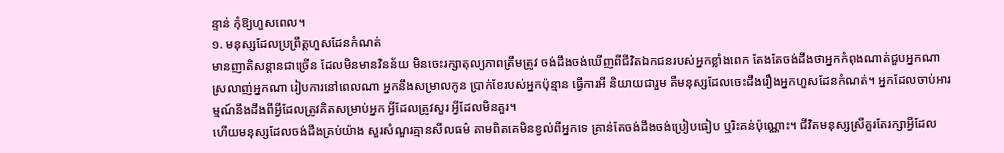ន្ទាន់ កុំឱ្យហួសពេល។
១. មនុស្សដែលប្រព្រឹត្តហួសដែនកំណត់
មានញាតិសន្តានជាច្រើន ដែលមិនមានវិនន័យ មិនចេះរក្សាតុល្យភាពត្រឹមត្រូវ ចង់ដឹងចង់ឃើញពីជីវិតឯកជនរបស់អ្នកខ្លាំងពេក តែងតែចង់ដឹងថាអ្នកកំពុងណាត់ជួបអ្នកណា ស្រលាញ់អ្នកណា រៀបការនៅពេលណា អ្នកនឹងសម្រាលកូន ប្រាក់ខែរបស់អ្នកប៉ុន្មាន ធ្វើការអី និយាយជារួម គឺមនុស្សដែលចេះដឹងរឿងអ្នកហួសដែនកំណត់។ អ្នកដែលចាប់អារម្មណ៍នឹងដឹងពីអ្វីដែលត្រូវគិតសម្រាប់អ្នក អ្វីដែលត្រូវសួរ អ្វីដែលមិនគួរ។
ហើយមនុស្សដែលចង់ដឹងគ្រប់យ៉ាង សួរសំណួរគ្មានសីលធម៌ តាមពិតគេមិនខ្វល់ពីអ្នកទេ គ្រាន់តែចង់ដឹងចង់ប្រៀបធៀប ឬរិះគន់ប៉ុណ្ណោះ។ ជីវិតមនុស្សស្រីគួរតែរក្សាអ្វីដែល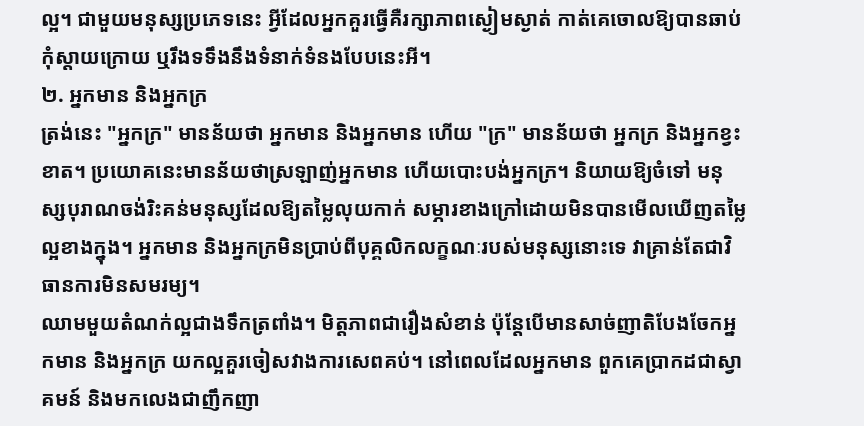ល្អ។ ជាមួយមនុស្សប្រភេទនេះ អ្វីដែលអ្នកគួរធ្វើគឺរក្សាភាពស្ងៀមស្ងាត់ កាត់គេចោលឱ្យបានឆាប់ កុំស្តាយក្រោយ ឬរឹងទទឹងនឹងទំនាក់ទំនងបែបនេះអី។
២. អ្នកមាន និងអ្នកក្រ
ត្រង់នេះ "អ្នកក្រ" មានន័យថា អ្នកមាន និងអ្នកមាន ហើយ "ក្រ" មានន័យថា អ្នកក្រ និងអ្នកខ្វះខាត។ ប្រយោគនេះមានន័យថាស្រឡាញ់អ្នកមាន ហើយបោះបង់អ្នកក្រ។ និយាយឱ្យចំទៅ មនុស្សបុរាណចង់រិះគន់មនុស្សដែលឱ្យតម្លៃលុយកាក់ សម្ភារខាងក្រៅដោយមិនបានមើលឃើញតម្លៃល្អខាងក្នុង។ អ្នកមាន និងអ្នកក្រមិនប្រាប់ពីបុគ្គលិកលក្ខណៈរបស់មនុស្សនោះទេ វាគ្រាន់តែជាវិធានការមិនសមរម្យ។
ឈាមមួយតំណក់ល្អជាងទឹកត្រពាំង។ មិត្តភាពជារឿងសំខាន់ ប៉ុន្តែបើមានសាច់ញាតិបែងចែកអ្នកមាន និងអ្នកក្រ យកល្អគួរចៀសវាងការសេពគប់។ នៅពេលដែលអ្នកមាន ពួកគេប្រាកដជាស្វាគមន៍ និងមកលេងជាញឹកញា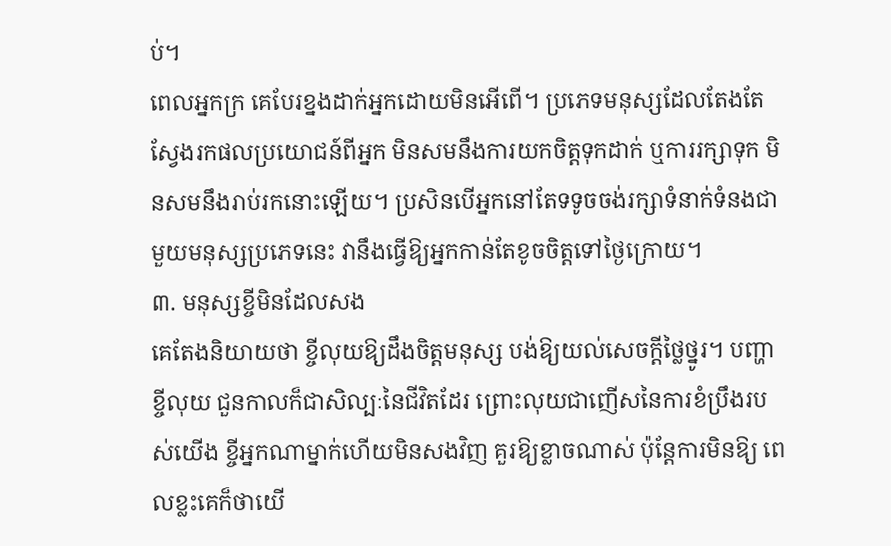ប់។
ពេលអ្នកក្រ គេបែរខ្នងដាក់អ្នកដោយមិនអើពើ។ ប្រភេទមនុស្សដែលតែងតែស្វែងរកផលប្រយោជន៍ពីអ្នក មិនសមនឹងការយកចិត្តទុកដាក់ ឬការរក្សាទុក មិនសមនឹងរាប់រកនោះឡើយ។ ប្រសិនបើអ្នកនៅតែទទូចចង់រក្សាទំនាក់ទំនងជាមួយមនុស្សប្រភេទនេះ វានឹងធ្វើឱ្យអ្នកកាន់តែខូចចិត្តទៅថ្ងៃក្រោយ។
៣. មនុស្សខ្ចីមិនដែលសង
គេតែងនិយាយថា ខ្ចីលុយឱ្យដឹងចិត្តមនុស្ស បង់ឱ្យយល់សេចក្តីថ្លៃថ្នូរ។ បញ្ហាខ្ចីលុយ ជួនកាលក៏ជាសិល្បៈនៃជីវិតដែរ ព្រោះលុយជាញើសនៃការខំប្រឹងរបស់យើង ខ្ចីអ្នកណាម្នាក់ហើយមិនសងវិញ គួរឱ្យខ្លាចណាស់ ប៉ុន្តែការមិនឱ្យ ពេលខ្លះគេក៏ថាយើ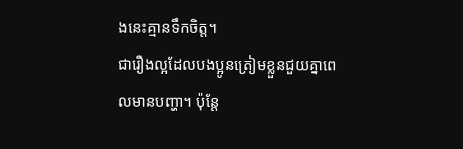ងនេះគ្មានទឹកចិត្ត។
ជារឿងល្អដែលបងប្អូនត្រៀមខ្លួនជួយគ្នាពេលមានបញ្ហា។ ប៉ុន្តែ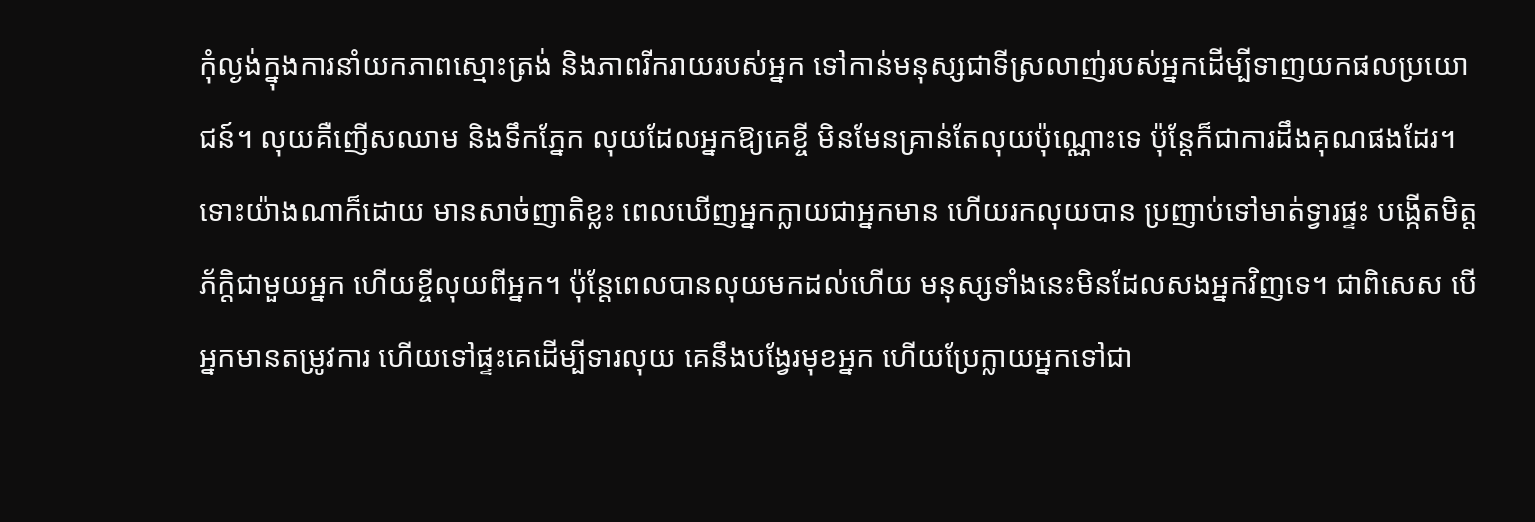កុំល្ងង់ក្នុងការនាំយកភាពស្មោះត្រង់ និងភាពរីករាយរបស់អ្នក ទៅកាន់មនុស្សជាទីស្រលាញ់របស់អ្នកដើម្បីទាញយកផលប្រយោជន៍។ លុយគឺញើសឈាម និងទឹកភ្នែក លុយដែលអ្នកឱ្យគេខ្ចី មិនមែនគ្រាន់តែលុយប៉ុណ្ណោះទេ ប៉ុន្តែក៏ជាការដឹងគុណផងដែរ។
ទោះយ៉ាងណាក៏ដោយ មានសាច់ញាតិខ្លះ ពេលឃើញអ្នកក្លាយជាអ្នកមាន ហើយរកលុយបាន ប្រញាប់ទៅមាត់ទ្វារផ្ទះ បង្កើតមិត្តភ័ក្តិជាមួយអ្នក ហើយខ្ចីលុយពីអ្នក។ ប៉ុន្តែពេលបានលុយមកដល់ហើយ មនុស្សទាំងនេះមិនដែលសងអ្នកវិញទេ។ ជាពិសេស បើអ្នកមានតម្រូវការ ហើយទៅផ្ទះគេដើម្បីទារលុយ គេនឹងបង្វែរមុខអ្នក ហើយប្រែក្លាយអ្នកទៅជា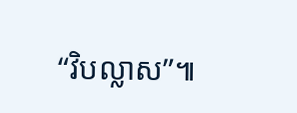“វិបល្លាស”៕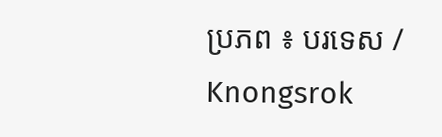ប្រភព ៖ បរទេស / Knongsrok